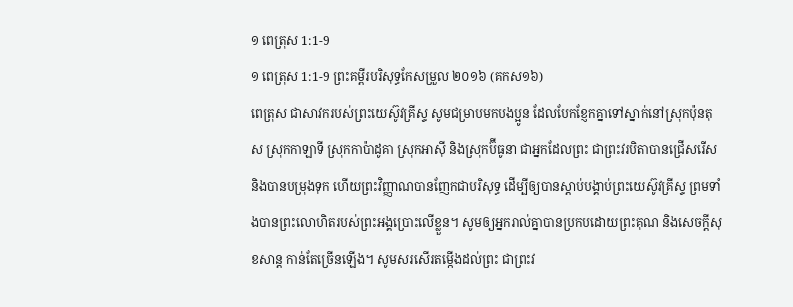១ ពេត្រុស 1:1-9
១ ពេត្រុស 1:1-9 ព្រះគម្ពីរបរិសុទ្ធកែសម្រួល ២០១៦ (គកស១៦)
ពេត្រុស ជាសាវករបស់ព្រះយេស៊ូវគ្រីស្ទ សូមជម្រាបមកបងប្អូន ដែលបែកខ្ញែកគ្នាទៅស្នាក់នៅស្រុកប៉ុនតុស ស្រុកកាឡាទី ស្រុកកាប៉ាដូគា ស្រុកអាស៊ី និងស្រុកប៊ីធូនា ជាអ្នកដែលព្រះ ជាព្រះវរបិតាបានជ្រើសរើស និងបានបម្រុងទុក ហើយព្រះវិញ្ញាណបានញែកជាបរិសុទ្ធ ដើម្បីឲ្យបានស្តាប់បង្គាប់ព្រះយេស៊ូវគ្រីស្ទ ព្រមទាំងបានព្រះលោហិតរបស់ព្រះអង្គប្រោះលើខ្លួន។ សូមឲ្យអ្នករាល់គ្នាបានប្រកបដោយព្រះគុណ និងសេចក្តីសុខសាន្ត កាន់តែច្រើនឡើង។ សូមសរសើរតម្កើងដល់ព្រះ ជាព្រះវ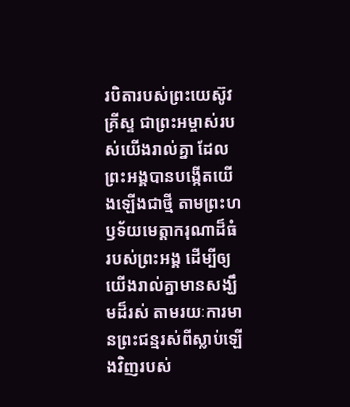របិតារបស់ព្រះយេស៊ូវគ្រីស្ទ ជាព្រះអម្ចាស់របស់យើងរាល់គ្នា ដែលព្រះអង្គបានបង្កើតយើងឡើងជាថ្មី តាមព្រះហឫទ័យមេត្តាករុណាដ៏ធំរបស់ព្រះអង្គ ដើម្បីឲ្យយើងរាល់គ្នាមានសង្ឃឹមដ៏រស់ តាមរយៈការមានព្រះជន្មរស់ពីស្លាប់ឡើងវិញរបស់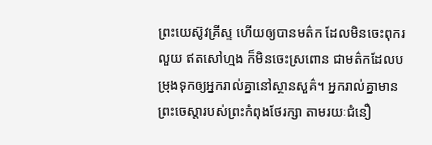ព្រះយេស៊ូវគ្រីស្ទ ហើយឲ្យបានមត៌ក ដែលមិនចេះពុករលួយ ឥតសៅហ្មង ក៏មិនចេះស្រពោន ជាមត៌កដែលបម្រុងទុកឲ្យអ្នករាល់គ្នានៅស្ថានសួគ៌។ អ្នករាល់គ្នាមានព្រះចេស្តារបស់ព្រះកំពុងថែរក្សា តាមរយៈជំនឿ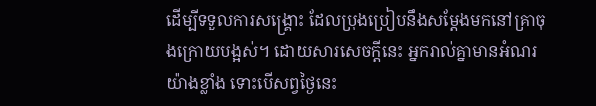ដើម្បីទទួលការសង្គ្រោះ ដែលប្រុងប្រៀបនឹងសម្តែងមកនៅគ្រាចុងក្រោយបង្អស់។ ដោយសារសេចក្តីនេះ អ្នករាល់គ្នាមានអំណរយ៉ាងខ្លាំង ទោះបើសព្វថៃ្ងនេះ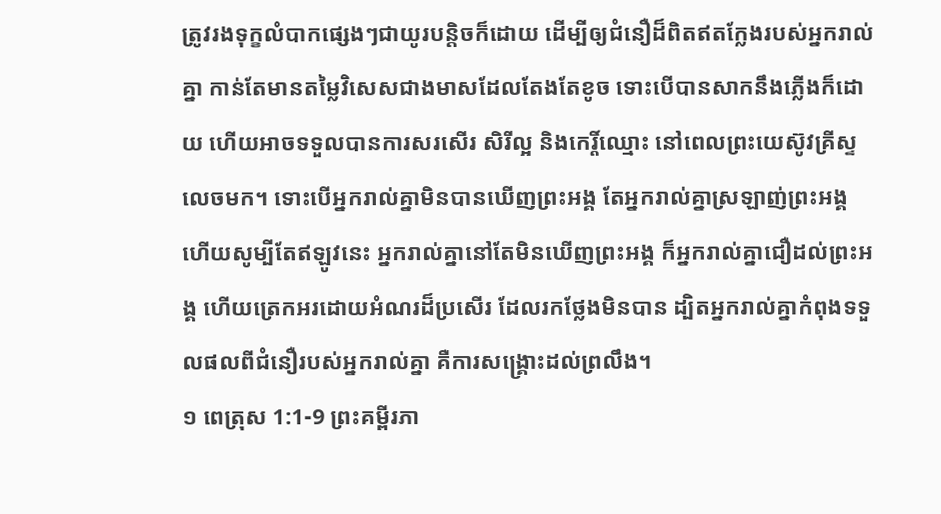ត្រូវរងទុក្ខលំបាកផ្សេងៗជាយូរបន្តិចក៏ដោយ ដើម្បីឲ្យជំនឿដ៏ពិតឥតក្លែងរបស់អ្នករាល់គ្នា កាន់តែមានតម្លៃវិសេសជាងមាសដែលតែងតែខូច ទោះបើបានសាកនឹងភ្លើងក៏ដោយ ហើយអាចទទួលបានការសរសើរ សិរីល្អ និងកេរ្តិ៍ឈ្មោះ នៅពេលព្រះយេស៊ូវគ្រីស្ទលេចមក។ ទោះបើអ្នករាល់គ្នាមិនបានឃើញព្រះអង្គ តែអ្នករាល់គ្នាស្រឡាញ់ព្រះអង្គ ហើយសូម្បីតែឥឡូវនេះ អ្នករាល់គ្នានៅតែមិនឃើញព្រះអង្គ ក៏អ្នករាល់គ្នាជឿដល់ព្រះអង្គ ហើយត្រេកអរដោយអំណរដ៏ប្រសើរ ដែលរកថ្លែងមិនបាន ដ្បិតអ្នករាល់គ្នាកំពុងទទួលផលពីជំនឿរបស់អ្នករាល់គ្នា គឺការសង្គ្រោះដល់ព្រលឹង។
១ ពេត្រុស 1:1-9 ព្រះគម្ពីរភា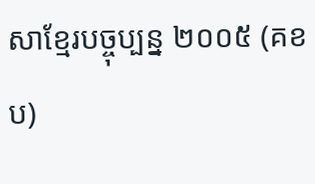សាខ្មែរបច្ចុប្បន្ន ២០០៥ (គខប)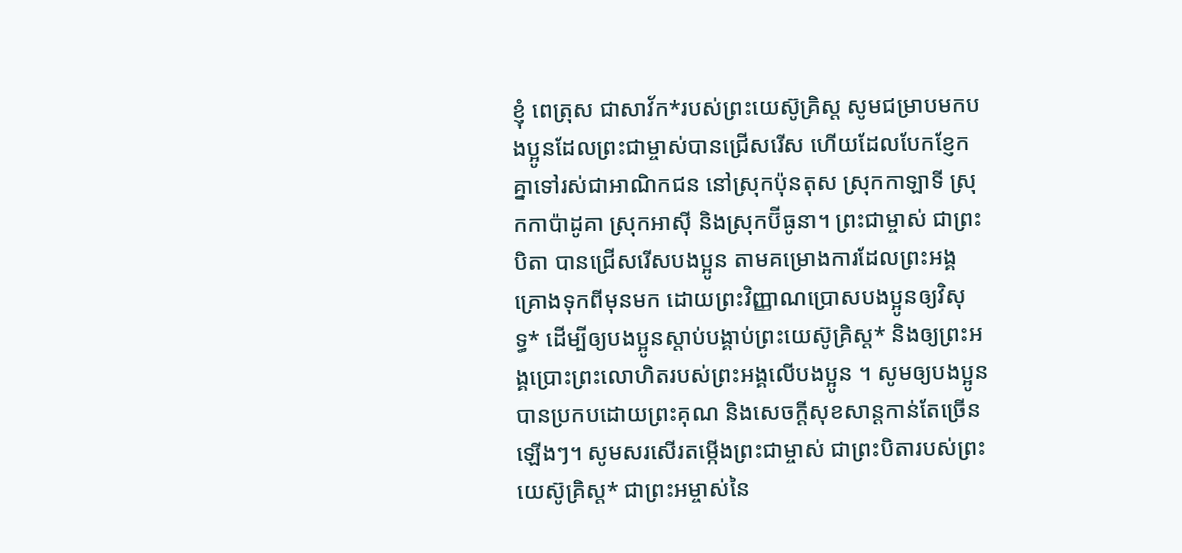ខ្ញុំ ពេត្រុស ជាសាវ័ក*របស់ព្រះយេស៊ូគ្រិស្ត សូមជម្រាបមកបងប្អូនដែលព្រះជាម្ចាស់បានជ្រើសរើស ហើយដែលបែកខ្ញែកគ្នាទៅរស់ជាអាណិកជន នៅស្រុកប៉ុនតុស ស្រុកកាឡាទី ស្រុកកាប៉ាដូគា ស្រុកអាស៊ី និងស្រុកប៊ីធូនា។ ព្រះជាម្ចាស់ ជាព្រះបិតា បានជ្រើសរើសបងប្អូន តាមគម្រោងការដែលព្រះអង្គគ្រោងទុកពីមុនមក ដោយព្រះវិញ្ញាណប្រោសបងប្អូនឲ្យវិសុទ្ធ* ដើម្បីឲ្យបងប្អូនស្ដាប់បង្គាប់ព្រះយេស៊ូគ្រិស្ត* និងឲ្យព្រះអង្គប្រោះព្រះលោហិតរបស់ព្រះអង្គលើបងប្អូន ។ សូមឲ្យបងប្អូនបានប្រកបដោយព្រះគុណ និងសេចក្ដីសុខសាន្តកាន់តែច្រើនឡើងៗ។ សូមសរសើរតម្កើងព្រះជាម្ចាស់ ជាព្រះបិតារបស់ព្រះយេស៊ូគ្រិស្ត* ជាព្រះអម្ចាស់នៃ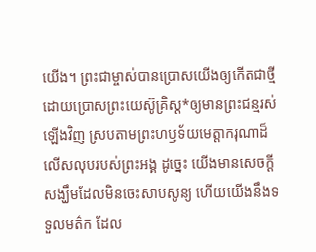យើង។ ព្រះជាម្ចាស់បានប្រោសយើងឲ្យកើតជាថ្មី ដោយប្រោសព្រះយេស៊ូគ្រិស្ត*ឲ្យមានព្រះជន្មរស់ឡើងវិញ ស្របតាមព្រះហឫទ័យមេត្តាករុណាដ៏លើសលុបរបស់ព្រះអង្គ ដូច្នេះ យើងមានសេចក្ដីសង្ឃឹមដែលមិនចេះសាបសូន្យ ហើយយើងនឹងទទួលមត៌ក ដែល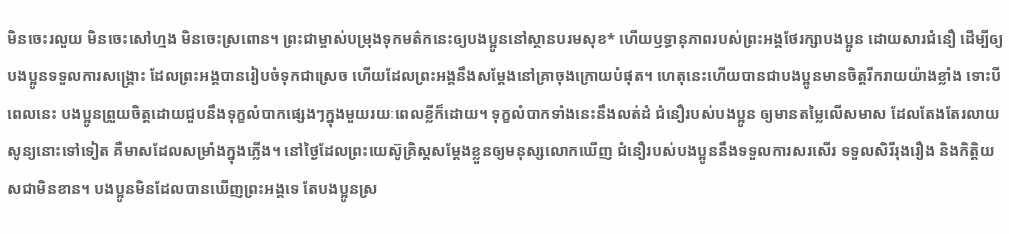មិនចេះរលួយ មិនចេះសៅហ្មង មិនចេះស្រពោន។ ព្រះជាម្ចាស់បម្រុងទុកមត៌កនេះឲ្យបងប្អូននៅស្ថានបរមសុខ* ហើយឫទ្ធានុភាពរបស់ព្រះអង្គថែរក្សាបងប្អូន ដោយសារជំនឿ ដើម្បីឲ្យបងប្អូនទទួលការសង្គ្រោះ ដែលព្រះអង្គបានរៀបចំទុកជាស្រេច ហើយដែលព្រះអង្គនឹងសម្តែងនៅគ្រាចុងក្រោយបំផុត។ ហេតុនេះហើយបានជាបងប្អូនមានចិត្តរីករាយយ៉ាងខ្លាំង ទោះបីពេលនេះ បងប្អូនព្រួយចិត្តដោយជួបនឹងទុក្ខលំបាកផ្សេងៗក្នុងមួយរយៈពេលខ្លីក៏ដោយ។ ទុក្ខលំបាកទាំងនេះនឹងលត់ដំ ជំនឿរបស់បងប្អូន ឲ្យមានតម្លៃលើសមាស ដែលតែងតែរលាយសូន្យនោះទៅទៀត គឺមាសដែលសម្រាំងក្នុងភ្លើង។ នៅថ្ងៃដែលព្រះយេស៊ូគ្រិស្តសម្តែងខ្លួនឲ្យមនុស្សលោកឃើញ ជំនឿរបស់បងប្អូននឹងទទួលការសរសើរ ទទួលសិរីរុងរឿង និងកិត្តិយសជាមិនខាន។ បងប្អូនមិនដែលបានឃើញព្រះអង្គទេ តែបងប្អូនស្រ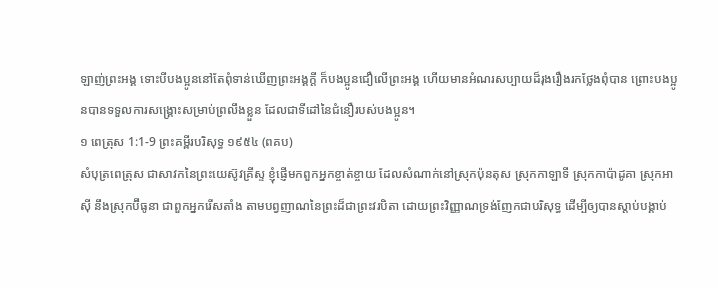ឡាញ់ព្រះអង្គ ទោះបីបងប្អូននៅតែពុំទាន់ឃើញព្រះអង្គក្ដី ក៏បងប្អូនជឿលើព្រះអង្គ ហើយមានអំណរសប្បាយដ៏រុងរឿងរកថ្លែងពុំបាន ព្រោះបងប្អូនបានទទួលការសង្គ្រោះសម្រាប់ព្រលឹងខ្លួន ដែលជាទីដៅនៃជំនឿរបស់បងប្អូន។
១ ពេត្រុស 1:1-9 ព្រះគម្ពីរបរិសុទ្ធ ១៩៥៤ (ពគប)
សំបុត្រពេត្រុស ជាសាវកនៃព្រះយេស៊ូវគ្រីស្ទ ខ្ញុំផ្ញើមកពួកអ្នកខ្ចាត់ខ្ចាយ ដែលសំណាក់នៅស្រុកប៉ុនតុស ស្រុកកាឡាទី ស្រុកកាប៉ាដូគា ស្រុកអាស៊ី នឹងស្រុកប៊ីធូនា ជាពួកអ្នករើសតាំង តាមបព្វញាណនៃព្រះដ៏ជាព្រះវរបិតា ដោយព្រះវិញ្ញាណទ្រង់ញែកជាបរិសុទ្ធ ដើម្បីឲ្យបានស្តាប់បង្គាប់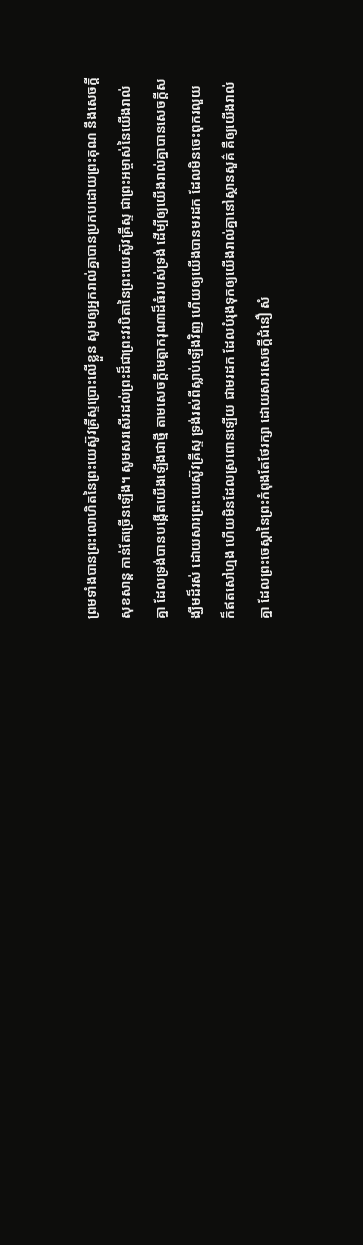ព្រមទាំងបានព្រះលោហិតនៃព្រះយេស៊ូវគ្រីស្ទប្រោះលើខ្លួន សូមឲ្យអ្នករាល់គ្នាបានប្រកបដោយព្រះគុណ នឹងសេចក្ដីសុខសាន្ត កាន់តែច្រើនឡើង។ សូមសរសើរដល់ព្រះដ៏ជាព្រះវរបិតានៃព្រះយេស៊ូវគ្រីស្ទ ជាព្រះអម្ចាស់នៃយើងរាល់គ្នា ដែលទ្រង់បានបង្កើតយើងឡើងជាថ្មី តាមសេចក្ដីមេត្តាករុណាដ៏ធំរបស់ទ្រង់ ដើម្បីឲ្យយើងរាល់គ្នាបានសេចក្ដីសង្ឃឹមដ៏រស់ ដោយសារព្រះយេស៊ូវគ្រីស្ទ ទ្រង់រស់ពីស្លាប់ឡើងវិញ ហើយឲ្យយើងបានមរដក ដែលមិនចេះពុករលួយ ក៏ឥតសៅហ្មង ហើយមិនដែលស្រពោនឡើយ ជាមរដក ដែលបំរុងទុកឲ្យយើងរាល់គ្នានៅស្ថានសួគ៌ គឺឲ្យយើងរាល់គ្នា ដែលព្រះចេស្តានៃព្រះកំពុងតែថែរក្សា ដោយសារសេចក្ដីជំនឿ សំ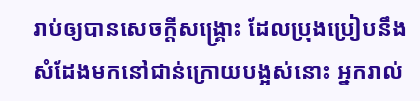រាប់ឲ្យបានសេចក្ដីសង្គ្រោះ ដែលប្រុងប្រៀបនឹងសំដែងមកនៅជាន់ក្រោយបង្អស់នោះ អ្នករាល់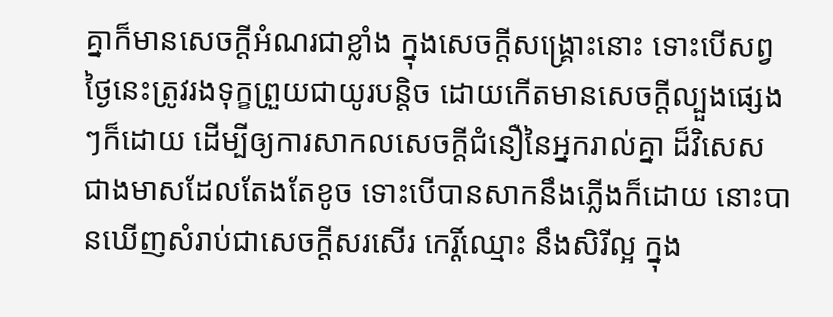គ្នាក៏មានសេចក្ដីអំណរជាខ្លាំង ក្នុងសេចក្ដីសង្គ្រោះនោះ ទោះបើសព្វថ្ងៃនេះត្រូវរងទុក្ខព្រួយជាយូរបន្តិច ដោយកើតមានសេចក្ដីល្បួងផ្សេងៗក៏ដោយ ដើម្បីឲ្យការសាកលសេចក្ដីជំនឿនៃអ្នករាល់គ្នា ដ៏វិសេសជាងមាសដែលតែងតែខូច ទោះបើបានសាកនឹងភ្លើងក៏ដោយ នោះបានឃើញសំរាប់ជាសេចក្ដីសរសើរ កេរ្តិ៍ឈ្មោះ នឹងសិរីល្អ ក្នុង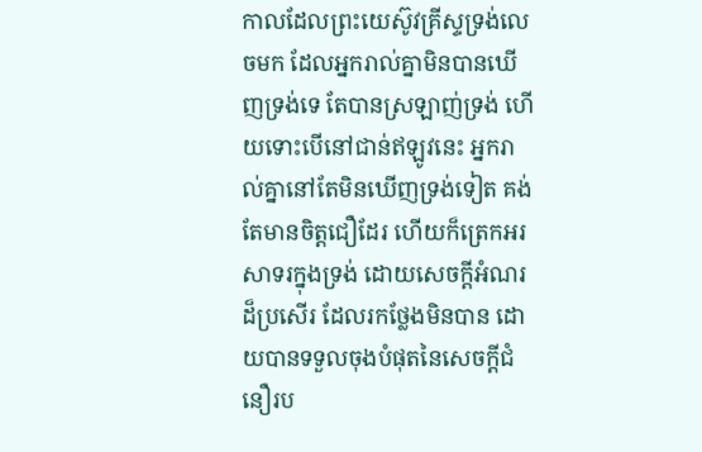កាលដែលព្រះយេស៊ូវគ្រីស្ទទ្រង់លេចមក ដែលអ្នករាល់គ្នាមិនបានឃើញទ្រង់ទេ តែបានស្រឡាញ់ទ្រង់ ហើយទោះបើនៅជាន់ឥឡូវនេះ អ្នករាល់គ្នានៅតែមិនឃើញទ្រង់ទៀត គង់តែមានចិត្តជឿដែរ ហើយក៏ត្រេកអរសាទរក្នុងទ្រង់ ដោយសេចក្ដីអំណរដ៏ប្រសើរ ដែលរកថ្លែងមិនបាន ដោយបានទទួលចុងបំផុតនៃសេចក្ដីជំនឿរប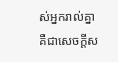ស់អ្នករាល់គ្នា គឺជាសេចក្ដីស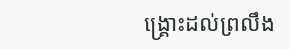ង្គ្រោះដល់ព្រលឹង